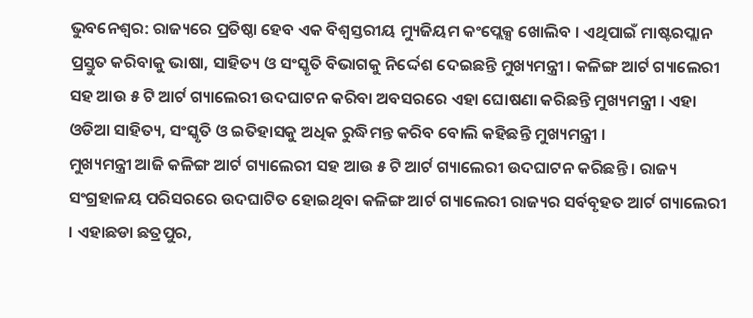ଭୁବନେଶ୍ବର: ରାଜ୍ୟରେ ପ୍ରତିଷ୍ଠା ହେବ ଏକ ବିଶ୍ବସ୍ତରୀୟ ମ୍ୟୁଜିୟମ କଂପ୍ଲେକ୍ସ ଖୋଲିବ । ଏଥିପାଇଁ ମାଷ୍ଟରପ୍ଲାନ ପ୍ରସ୍ତୁତ କରିବାକୁ ଭାଷା, ସାହିତ୍ୟ ଓ ସଂସ୍କୃତି ବିଭାଗକୁ ନିର୍ଦ୍ଦେଶ ଦେଇଛନ୍ତି ମୁଖ୍ୟମନ୍ତ୍ରୀ । କଳିଙ୍ଗ ଆର୍ଟ ଗ୍ୟାଲେରୀ ସହ ଆଉ ୫ ଟି ଆର୍ଟ ଗ୍ୟାଲେରୀ ଉଦଘାଟନ କରିବା ଅବସରରେ ଏହା ଘୋଷଣା କରିଛନ୍ତି ମୁଖ୍ୟମନ୍ତ୍ରୀ । ଏହା ଓଡିଆ ସାହିତ୍ୟ, ସଂସ୍କୃତି ଓ ଇତିହାସକୁ ଅଧିକ ରୁଦ୍ଧିମନ୍ତ କରିବ ବୋଲି କହିଛନ୍ତି ମୁଖ୍ୟମନ୍ତ୍ରୀ ।
ମୁଖ୍ୟମନ୍ତ୍ରୀ ଆଜି କଳିଙ୍ଗ ଆର୍ଟ ଗ୍ୟାଲେରୀ ସହ ଆଉ ୫ ଟି ଆର୍ଟ ଗ୍ୟାଲେରୀ ଉଦଘାଟନ କରିଛନ୍ତି । ରାଜ୍ୟ ସଂଗ୍ରହାଳୟ ପରିସରରେ ଉଦଘାଟିତ ହୋଇଥିବା କଳିଙ୍ଗ ଆର୍ଟ ଗ୍ୟାଲେରୀ ରାଜ୍ୟର ସର୍ବବୃହତ ଆର୍ଟ ଗ୍ୟାଲେରୀ । ଏହାଛଡା ଛତ୍ରପୁର,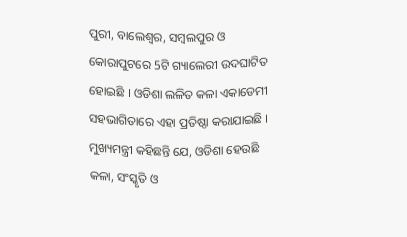ପୁରୀ, ବାଲେଶ୍ବର, ସମ୍ବଲପୁର ଓ କୋରାପୁଟରେ 5ଟି ଗ୍ୟାଲେରୀ ଉଦଘାଟିତ ହୋଇଛି । ଓଡିଶା ଲଳିତ କଳା ଏକାଡେମୀ ସହଭାଗିତାରେ ଏହା ପ୍ରତିଷ୍ଠା କରାଯାଇଛି । ମୁଖ୍ୟମନ୍ତ୍ରୀ କହିଛନ୍ତି ଯେ, ଓଡିଶା ହେଉଛି କଳା, ସଂସ୍କୃତି ଓ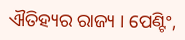ଐତିହ୍ୟର ରାଜ୍ୟ । ପେଣ୍ଟିଂ,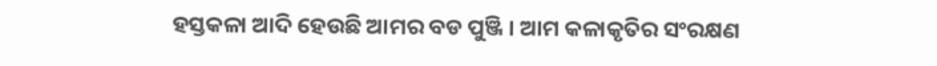ହସ୍ତକଳା ଆଦି ହେଉଛି ଆମର ବଡ ପୁଞ୍ଜି । ଆମ କଳାକୃତିର ସଂରକ୍ଷଣ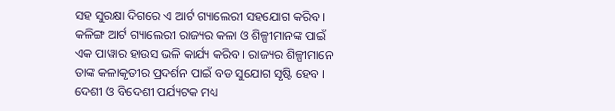ସହ ସୁରକ୍ଷା ଦିଗରେ ଏ ଆର୍ଟ ଗ୍ୟାଲେରୀ ସହଯୋଗ କରିବ । କଳିଙ୍ଗ ଆର୍ଟ ଗ୍ୟାଲେରୀ ରାଜ୍ୟର କଳା ଓ ଶିଳ୍ପୀମାନଙ୍କ ପାଇଁ ଏକ ପାୱାର ହାଉସ ଭଳି କାର୍ଯ୍ୟ କରିବ । ରାଜ୍ୟର ଶିଳ୍ପୀମାନେ ତାଙ୍କ କଳାକୃତୀର ପ୍ରଦର୍ଶନ ପାଇଁ ବଡ ସୁଯୋଗ ସୃଷ୍ଟି ହେବ । ଦେଶୀ ଓ ବିଦେଶୀ ପର୍ଯ୍ୟଟକ ମଧ୍ୟ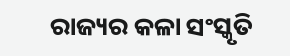ରାଜ୍ୟର କଳା ସଂସ୍କୃତି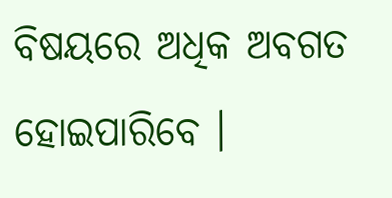ବିଷୟରେ ଅଧିକ ଅବଗତ ହୋଇପାରିବେ ।